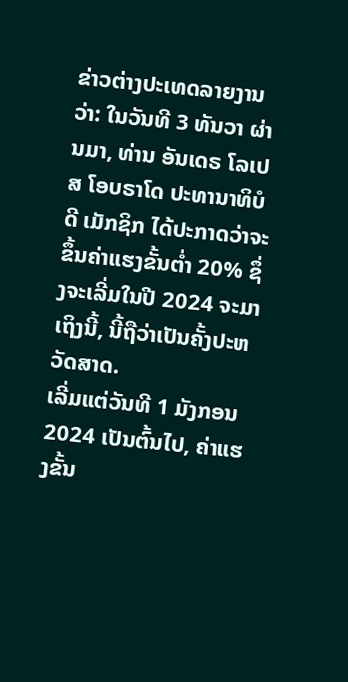ຂ່າວຕ່າງປະເທດລາຍງານວ່າ: ໃນວັນທີ 3 ທັນວາ ຜ່ານມາ, ທ່ານ ອັນເດຣ ໂລເປສ ໂອບຣາໂດ ປະທານາທິບໍດີ ເມັກຊິກ ໄດ້ປະກາດວ່າຈະຂຶ້ນຄ່າແຮງຂັ້ນຕ່ຳ 20% ຊຶ່ງຈະເລີ່ມໃນປີ 2024 ຈະມາເຖິງນີ້, ນີ້ຖືວ່າເປັນຄັ້ງປະຫວັດສາດ.
ເລີ່ມແຕ່ວັນທີ 1 ມັງກອນ 2024 ເປັນຕົ້ນໄປ, ຄ່າແຮງຂັ້ນ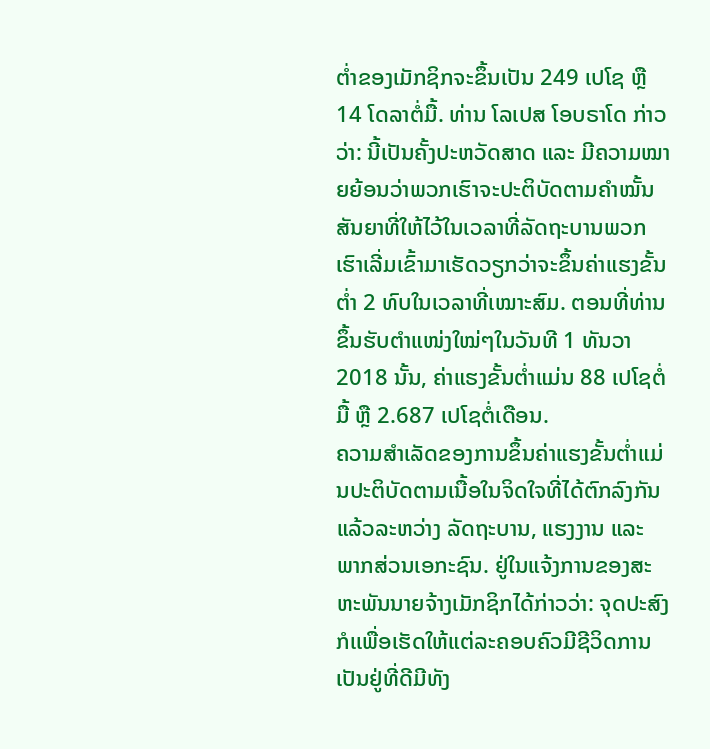ຕ່ຳຂອງເມັກຊິກຈະຂຶ້ນເປັນ 249 ເປໂຊ ຫຼື 14 ໂດລາຕໍ່ມື້. ທ່ານ ໂລເປສ ໂອບຣາໂດ ກ່າວວ່າ: ນີ້ເປັນຄັ້ງປະຫວັດສາດ ແລະ ມີຄວາມໝາຍຍ້ອນວ່າພວກເຮົາຈະປະຕິບັດຕາມຄຳໝັ້ນສັນຍາທີ່ໃຫ້ໄວ້ໃນເວລາທີ່ລັດຖະບານພວກເຮົາເລີ່ມເຂົ້າມາເຮັດວຽກວ່າຈະຂຶ້ນຄ່າແຮງຂັ້ນຕ່ຳ 2 ທົບໃນເວລາທີ່ເໝາະສົມ. ຕອນທີ່ທ່ານຂຶ້ນຮັບຕຳແໜ່ງໃໝ່ໆໃນວັນທີ 1 ທັນວາ 2018 ນັ້ນ, ຄ່າແຮງຂັ້ນຕ່ຳແມ່ນ 88 ເປໂຊຕໍ່ມື້ ຫຼື 2.687 ເປໂຊຕໍ່ເດືອນ.
ຄວາມສຳເລັດຂອງການຂຶ້ນຄ່າແຮງຂັ້ນຕ່ຳແມ່ນປະຕິບັດຕາມເນື້ອໃນຈິດໃຈທີ່ໄດ້ຕົກລົງກັນແລ້ວລະຫວ່າງ ລັດຖະບານ, ແຮງງານ ແລະ ພາກສ່ວນເອກະຊົນ. ຢູ່ໃນແຈ້ງການຂອງສະຫະພັນນາຍຈ້າງເມັກຊິກໄດ້ກ່າວວ່າ: ຈຸດປະສົງກໍເເພື່ອເຮັດໃຫ້ແຕ່ລະຄອບຄົວມີຊີວິດການເປັນຢູ່ທີ່ດີມີທັງ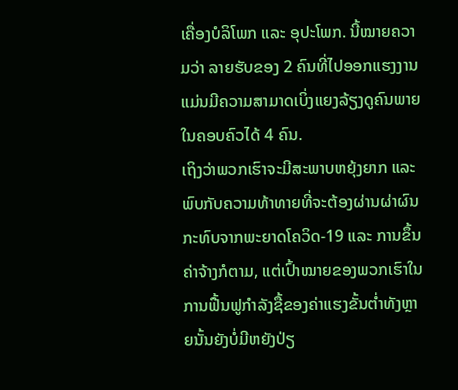ເຄື່ອງບໍລິໂພກ ແລະ ອຸປະໂພກ. ນີ້ໝາຍຄວາມວ່າ ລາຍຮັບຂອງ 2 ຄົນທີ່ໄປອອກແຮງງານແມ່ນມີຄວາມສາມາດເບິ່ງແຍງລ້ຽງດູຄົນພາຍໃນຄອບຄົວໄດ້ 4 ຄົນ.
ເຖິງວ່າພວກເຮົາຈະມີສະພາບຫຍຸ້ງຍາກ ແລະ ພົບກັບຄວາມທ້າທາຍທີ່ຈະຕ້ອງຜ່ານຜ່າຜົນກະທົບຈາກພະຍາດໂຄວິດ-19 ແລະ ການຂຶ້ນຄ່າຈ້າງກໍຕາມ, ແຕ່ເປົ້າໝາຍຂອງພວກເຮົາໃນການຟື້ນຟູກຳລັງຊື້ຂອງຄ່າແຮງຂັ້ນຕ່ຳທັງຫຼາຍນັ້ນຍັງບໍ່ມີຫຍັງປ່ຽ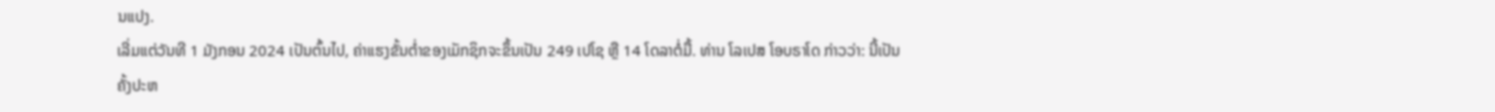ນແປງ.
ເລີ່ມແຕ່ວັນທີ 1 ມັງກອນ 2024 ເປັນຕົ້ນໄປ, ຄ່າແຮງຂັ້ນຕ່ຳຂອງເມັກຊິກຈະຂຶ້ນເປັນ 249 ເປໂຊ ຫຼື 14 ໂດລາຕໍ່ມື້. ທ່ານ ໂລເປສ ໂອບຣາໂດ ກ່າວວ່າ: ນີ້ເປັນຄັ້ງປະຫ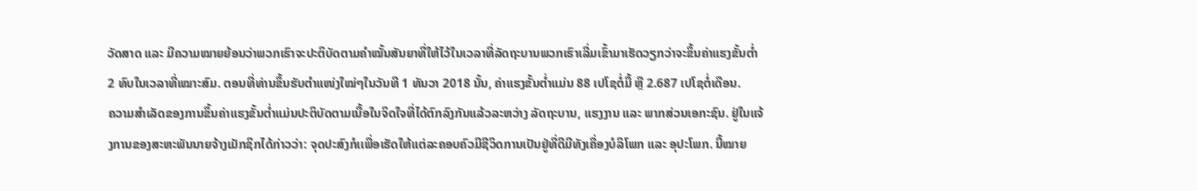ວັດສາດ ແລະ ມີຄວາມໝາຍຍ້ອນວ່າພວກເຮົາຈະປະຕິບັດຕາມຄຳໝັ້ນສັນຍາທີ່ໃຫ້ໄວ້ໃນເວລາທີ່ລັດຖະບານພວກເຮົາເລີ່ມເຂົ້າມາເຮັດວຽກວ່າຈະຂຶ້ນຄ່າແຮງຂັ້ນຕ່ຳ 2 ທົບໃນເວລາທີ່ເໝາະສົມ. ຕອນທີ່ທ່ານຂຶ້ນຮັບຕຳແໜ່ງໃໝ່ໆໃນວັນທີ 1 ທັນວາ 2018 ນັ້ນ, ຄ່າແຮງຂັ້ນຕ່ຳແມ່ນ 88 ເປໂຊຕໍ່ມື້ ຫຼື 2.687 ເປໂຊຕໍ່ເດືອນ.
ຄວາມສຳເລັດຂອງການຂຶ້ນຄ່າແຮງຂັ້ນຕ່ຳແມ່ນປະຕິບັດຕາມເນື້ອໃນຈິດໃຈທີ່ໄດ້ຕົກລົງກັນແລ້ວລະຫວ່າງ ລັດຖະບານ, ແຮງງານ ແລະ ພາກສ່ວນເອກະຊົນ. ຢູ່ໃນແຈ້ງການຂອງສະຫະພັນນາຍຈ້າງເມັກຊິກໄດ້ກ່າວວ່າ: ຈຸດປະສົງກໍເເພື່ອເຮັດໃຫ້ແຕ່ລະຄອບຄົວມີຊີວິດການເປັນຢູ່ທີ່ດີມີທັງເຄື່ອງບໍລິໂພກ ແລະ ອຸປະໂພກ. ນີ້ໝາຍ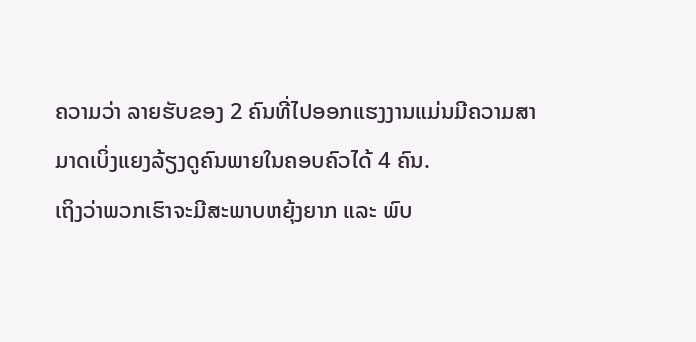ຄວາມວ່າ ລາຍຮັບຂອງ 2 ຄົນທີ່ໄປອອກແຮງງານແມ່ນມີຄວາມສາມາດເບິ່ງແຍງລ້ຽງດູຄົນພາຍໃນຄອບຄົວໄດ້ 4 ຄົນ.
ເຖິງວ່າພວກເຮົາຈະມີສະພາບຫຍຸ້ງຍາກ ແລະ ພົບ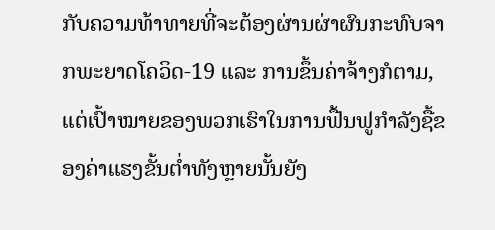ກັບຄວາມທ້າທາຍທີ່ຈະຕ້ອງຜ່ານຜ່າຜົນກະທົບຈາກພະຍາດໂຄວິດ-19 ແລະ ການຂຶ້ນຄ່າຈ້າງກໍຕາມ, ແຕ່ເປົ້າໝາຍຂອງພວກເຮົາໃນການຟື້ນຟູກຳລັງຊື້ຂອງຄ່າແຮງຂັ້ນຕ່ຳທັງຫຼາຍນັ້ນຍັງ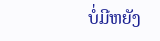ບໍ່ມີຫຍັງ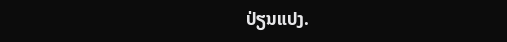ປ່ຽນແປງ.